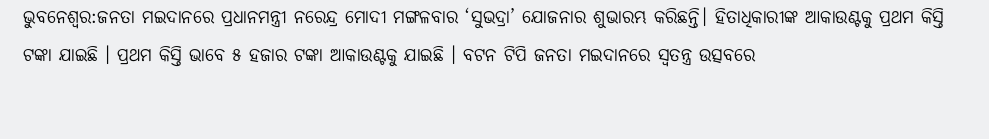ଭୁବନେଶ୍ୱର:ଜନତା ମଇଦାନରେ ପ୍ରଧାନମନ୍ତ୍ରୀ ନରେନ୍ଦ୍ର ମୋଦୀ ମଙ୍ଗଳବାର ‘ସୁଭଦ୍ରା’ ଯୋଜନାର ଶୁଭାରମ୍ଭ କରିଛନ୍ତି। ହିତାଧିକାରୀଙ୍କ ଆକାଉଣ୍ଟକୁ ପ୍ରଥମ କିସ୍ତି ଟଙ୍କା ଯାଇଛି । ପ୍ରଥମ କିସ୍ତି ଭାବେ ୫ ହଜାର ଟଙ୍କା ଆକାଉଣ୍ଟକୁ ଯାଇଛି । ବଟନ ଟିପି ଜନତା ମଇଦାନରେ ସ୍ୱତନ୍ତ୍ର ଉତ୍ସବରେ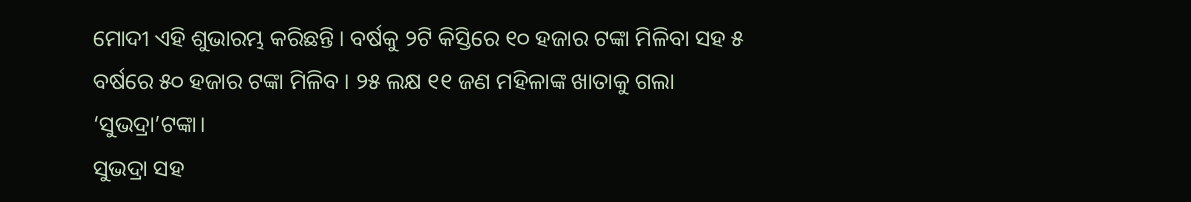ମୋଦୀ ଏହି ଶୁଭାରମ୍ଭ କରିଛନ୍ତି । ବର୍ଷକୁ ୨ଟି କିସ୍ତିରେ ୧୦ ହଜାର ଟଙ୍କା ମିଳିବା ସହ ୫ ବର୍ଷରେ ୫୦ ହଜାର ଟଙ୍କା ମିଳିବ । ୨୫ ଲକ୍ଷ ୧୧ ଜଣ ମହିଳାଙ୍କ ଖାତାକୁ ଗଲା ‘ସୁଭଦ୍ରା’ଟଙ୍କା।
ସୁଭଦ୍ରା ସହ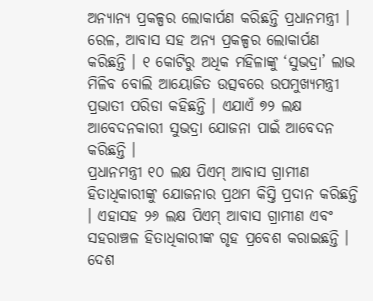ଅନ୍ୟାନ୍ୟ ପ୍ରକଳ୍ପର ଲୋକାର୍ପଣ କରିଛନ୍ତି ପ୍ରଧାନମନ୍ତ୍ରୀ । ରେଳ, ଆବାସ ସହ ଅନ୍ୟ ପ୍ରକଳ୍ପର ଲୋକାର୍ପଣ କରିଛନ୍ତି । ୧ କୋଟିରୁ ଅଧିକ ମହିଳାଙ୍କୁ ‘ସୁଭଦ୍ରା’ ଲାଭ ମିଳିବ ବୋଲି ଆୟୋଜିତ ଉତ୍ସବରେ ଉପମୁଖ୍ୟମନ୍ତ୍ରୀ ପ୍ରଭାତୀ ପରିଡା କହିଛନ୍ତି । ଏଯାଏଁ ୭୨ ଲକ୍ଷ ଆବେଦନକାରୀ ସୁଭଦ୍ରା ଯୋଜନା ପାଇଁ ଆବେଦନ କରିଛନ୍ତି ।
ପ୍ରଧାନମନ୍ତ୍ରୀ ୧୦ ଲକ୍ଷ ପିଏମ୍ ଆବାସ ଗ୍ରାମୀଣ ହିତାଧିକାରୀଙ୍କୁ ଯୋଜନାର ପ୍ରଥମ କିସ୍ତି ପ୍ରଦାନ କରିଛନ୍ତି । ଏହାସହ ୨୬ ଲକ୍ଷ ପିଏମ୍ ଆବାସ ଗ୍ରାମୀଣ ଏବଂ ସହରାଞ୍ଚଳ ହିତାଧିକାରୀଙ୍କ ଗୃହ ପ୍ରବେଶ କରାଇଛନ୍ତି । ଦେଶ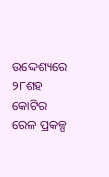ଉଦ୍ଦେଶ୍ୟରେ ୨୮ଶହ କୋଟିର ରେଳ ପ୍ରକଳ୍ପ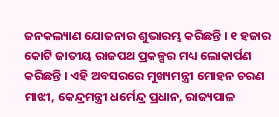ଜନକଲ୍ୟାଣ ଯୋଜନାର ଶୁଭାରମ୍ଭ କରିଛନ୍ତି । ୧ ହଜାର କୋଟି ଜାତୀୟ ରାଜପଥ ପ୍ରକଳ୍ପର ମଧ୍ୟ ଲୋକାର୍ପଣ କରିଛନ୍ତି । ଏହି ଅବସରରେ ମୁଖ୍ୟମନ୍ତ୍ରୀ ମୋହନ ଚରଣ ମାଝୀ, କେନ୍ଦ୍ରମନ୍ତ୍ରୀ ଧର୍ମେନ୍ଦ୍ର ପ୍ରଧାନ, ରାଜ୍ୟପାଳ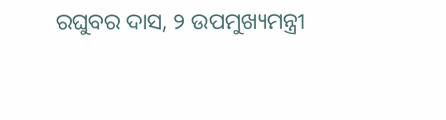ରଘୁବର ଦାସ, ୨ ଉପମୁଖ୍ୟମନ୍ତ୍ରୀ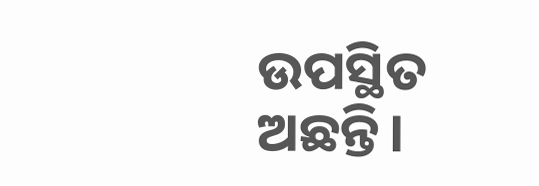ଉପସ୍ଥିତ ଅଛନ୍ତି।